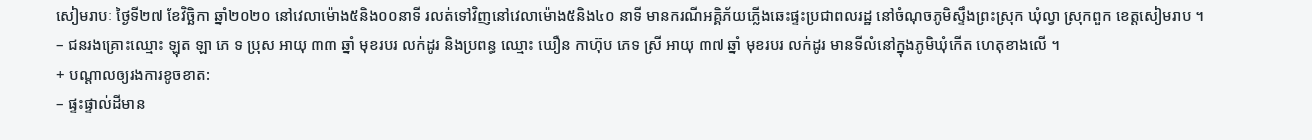សៀមរាបៈ ថ្ងៃទី២៧ ខែវិច្ឆិកា ឆ្នាំ២០២០ នៅវេលាម៉ោង៥និង០០នាទី រលត់ទៅវិញនៅវេលាម៉ោង៥និង៤០ នាទី មានករណីអគ្គិភ័យភ្លើងឆេះផ្ទះប្រជាពលរដ្ឋ នៅចំណុចភូមិស្ទឹងព្រះស្រុក ឃុំល្វា ស្រុកពួក ខេត្តសៀមរាប ។
– ជនរងគ្រោះឈ្មោះ ឡុត ឡា ភេ ទ ប្រុស អាយុ ៣៣ ឆ្នាំ មុខរបរ លក់ដូរ និងប្រពន្ធ ឈ្មោះ ឃឿន កាហ៊ុប ភេទ ស្រី អាយុ ៣៧ ឆ្នាំ មុខរបរ លក់ដូរ មានទីលំនៅក្នុងភូមិឃុំកើត ហេតុខាងលើ ។
+ បណ្ដាលឲ្យរងការខូចខាត:
– ផ្ទះផ្ទាល់ដីមាន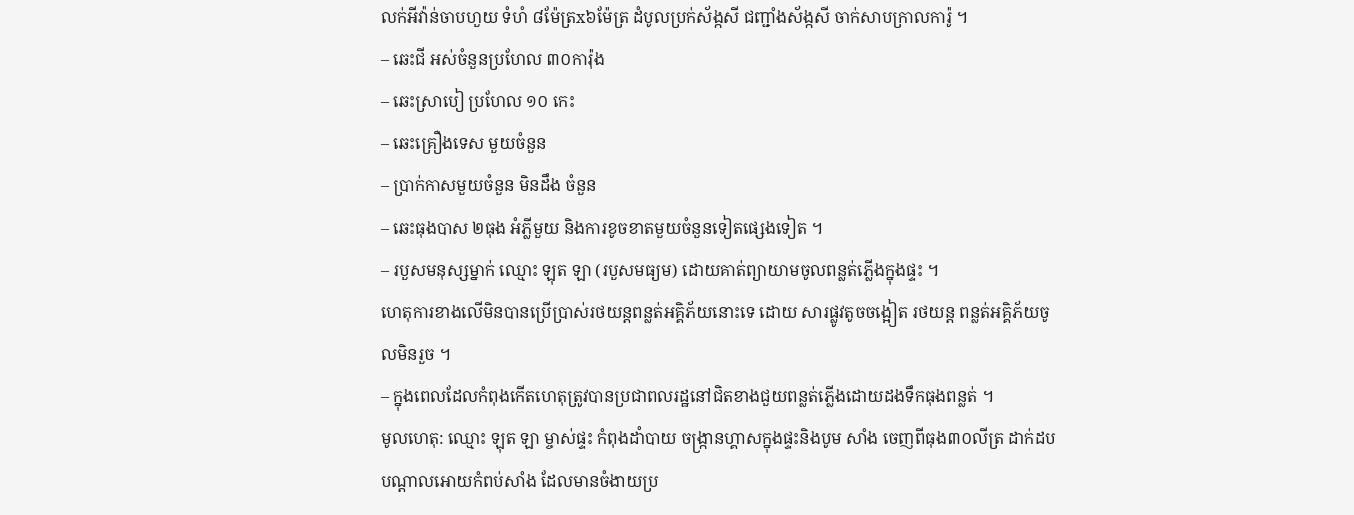លក់អីវ៉ាន់ចាបហួយ ទំហំ ៨ម៉ែត្រx៦ម៉ែត្រ ដំបូលប្រក់ស័ង្កសី ជញ្ជាំងស័ង្កសី ចាក់សាបក្រាលការ៉ូ ។
– ឆេះជី អស់ចំនួនប្រហែល ៣០ការ៉ុង
– ឆេះស្រាបៀ ប្រហែល ១០ កេះ
– ឆេះគ្រឿងទេស មួយចំនួន
– ប្រាក់កាសមួយចំនួន មិនដឹង ចំនួន
– ឆេះធុងបាស ២ធុង អំភ្លីមួយ និងការខូចខាតមួយចំនួនទៀតផ្សេងទៀត ។
– របួសមនុស្សម្នាក់ ឈ្មោះ ឡុត ឡា (របួសមធ្យម) ដោយគាត់ព្យាយាមចូលពន្លត់ភ្លើងក្នុងផ្ទះ ។
ហេតុការខាងលើមិនបានប្រើប្រាស់រថយន្តពន្លត់អគ្គិភ័យនោះទេ ដោយ សារផ្លូវតូចចង្អៀត រថយន្ត ពន្លត់អគ្គិភ័យចូលមិនរួច ។
– ក្នុងពេលដែលកំពុងកើតហេតុត្រូវបានប្រជាពលរដ្ឋនៅជិតខាងជួយពន្លត់ភ្លើងដោយដងទឹកធុងពន្លត់ ។
មូលហេតុ: ឈ្មោះ ឡុត ឡា ម្ចាស់ផ្ទះ កំពុងដាំបាយ ចង្ក្រានហ្គាសក្នុងផ្ទះនិងបូម សាំង ចេញពីធុង៣០លីត្រ ដាក់ដបបណ្តាលអោយកំពប់សាំង ដែលមានចំងាយប្រ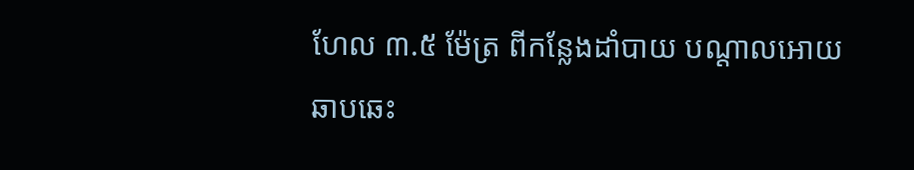ហែល ៣.៥ ម៉ែត្រ ពីកន្លែងដាំបាយ បណ្តាលអោយឆាបឆេះ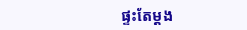ផ្ទះតែម្តង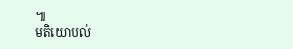៕
មតិយោបល់